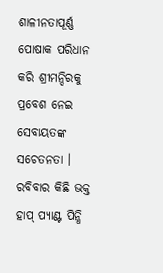ଶାଳୀନତାପୂର୍ଣ୍ଣ ପୋଷାକ ପରିଧାନ କରି ଶ୍ରୀମନ୍ଦିରକୁ ପ୍ରବେଶ ନେଇ ସେବାୟତଙ୍କ ସଚେତନତା । ରବିବାର କିଛି ଭକ୍ତ ହାପ୍ ପ୍ୟାଣ୍ଟ ପିନ୍ଧି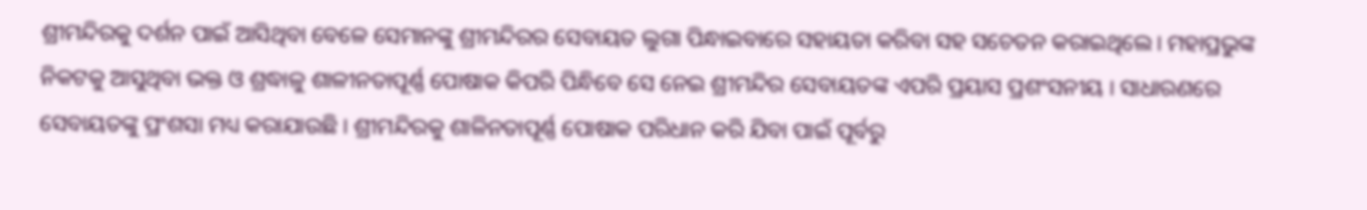ଶ୍ରୀମନ୍ଦିରକୁ ଦର୍ଶନ ପାଇଁ ଆସିଥିବା ବେଳେ ସେମାନଙ୍କୁ ଶ୍ରୀମନ୍ଦିରର ସେବାୟତ ଲୁଗା ପିନ୍ଧାଇବାରେ ସହାୟତା କରିବା ସହ ସଚେତନ କରାଇଥିଲେ। ମହାପ୍ରଭୁଙ୍କ ନିକଟକୁ ଆସୁଥିବା ଭକ୍ତ ଓ ଶ୍ରଦ୍ଧାଳୁ ଶାଳୀନତାପୂର୍ଣ୍ଣ ପୋଷାକ କିପରି ପିନ୍ଧିବେ ସେ ନେଇ ଶ୍ରୀମନ୍ଦିର ସେବାୟତଙ୍କ ଏପରି ପ୍ରୟାସ ପ୍ରଶଂସନୀୟ । ସାଧାରଣରେ ସେବାୟତଙ୍କୁ ପ୍ରଂଶସା ମଧ୍ୟ କରାଯାଉଛି । ଶ୍ରୀମନ୍ଦିରକୁ ଶାଳିନତାପୂର୍ଣ୍ଣ ପୋଷାକ ପରିଧାନ କରି ଯିବା ପାଇଁ ପୂର୍ବରୁ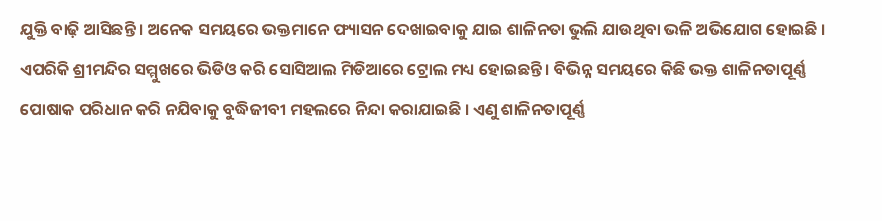ଯୁକ୍ତି ବାଢ଼ି ଆସିଛନ୍ତି । ଅନେକ ସମୟରେ ଭକ୍ତମାନେ ଫ୍ୟାସନ ଦେଖାଇବାକୁ ଯାଇ ଶାଳିନତା ଭୁଲି ଯାଉଥିବା ଭଳି ଅଭିଯୋଗ ହୋଇଛି । ଏପରିକି ଶ୍ରୀମନ୍ଦିର ସମ୍ମୁଖରେ ଭିଡିଓ କରି ସୋସିଆଲ ମିଡିଆରେ ଟ୍ରୋଲ ମଧ୍ୟ ହୋଇଛନ୍ତି । ବିଭିନ୍ନ ସମୟରେ କିଛି ଭକ୍ତ ଶାଳିନତାପୂର୍ଣ୍ଣ ପୋଷାକ ପରିଧାନ କରି ନଯିବାକୁ ବୁଦ୍ଧିଜୀବୀ ମହଲରେ ନିନ୍ଦା କରାଯାଇଛି । ଏଣୁ ଶାଳିନତାପୂର୍ଣ୍ଣ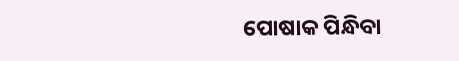ପୋଷାକ ପିନ୍ଧିବା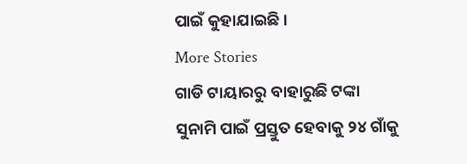ପାଇଁ କୁହାଯାଇଛି ।
More Stories
ଗାଡି ଟାୟାରରୁ ବାହାରୁଛି ଟଙ୍କା
ସୁନାମି ପାଇଁ ପ୍ରସ୍ତୁତ ହେବାକୁ ୨୪ ଗାଁକୁ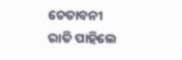ଚେତାବନୀ
ରାତି ପାହିଲେ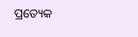ପ୍ରତ୍ୟେକ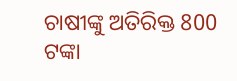ଚାଷୀଙ୍କୁ ଅତିରିକ୍ତ 800 ଟଙ୍କା